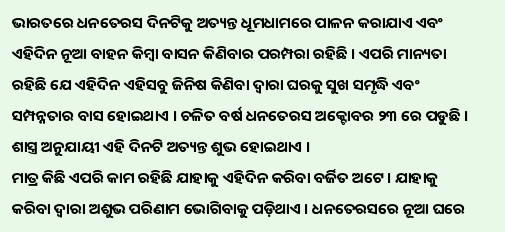ଭାରତରେ ଧନତେରସ ଦିନଟିକୁ ଅତ୍ୟନ୍ତ ଧୂମଧାମରେ ପାଳନ କରାଯାଏ ଏବଂ ଏହିଦିନ ନୂଆ ବାହନ କିମ୍ବା ବାସନ କିଣିବାର ପରମ୍ପରା ରହିଛି । ଏପରି ମାନ୍ୟତା ରହିଛି ଯେ ଏହିଦିନ ଏହିସବୁ ଜିନିଷ କିଣିବା ଦ୍ୱାରା ଘରକୁ ସୁଖ ସମୃଦ୍ଧି ଏବଂ ସମ୍ପନ୍ନତାର ବାସ ହୋଇଥାଏ । ଚଳିତ ବର୍ଷ ଧନତେରସ ଅକ୍ଟୋବର ୨୩ ରେ ପଡୁଛି । ଶାସ୍ତ୍ର ଅନୁଯାୟୀ ଏହି ଦିନଟି ଅତ୍ୟନ୍ତ ଶୁଭ ହୋଇଥାଏ ।
ମାତ୍ର କିଛି ଏପରି କାମ ରହିଛି ଯାହାକୁ ଏହିଦିନ କରିବା ବର୍ଜିତ ଅଟେ । ଯାହାକୁ କରିବା ଦ୍ୱାରା ଅଶୁଭ ପରିଣାମ ଭୋଗିବାକୁ ପଡ଼ିଥାଏ । ଧନତେରସରେ ନୂଆ ଘରେ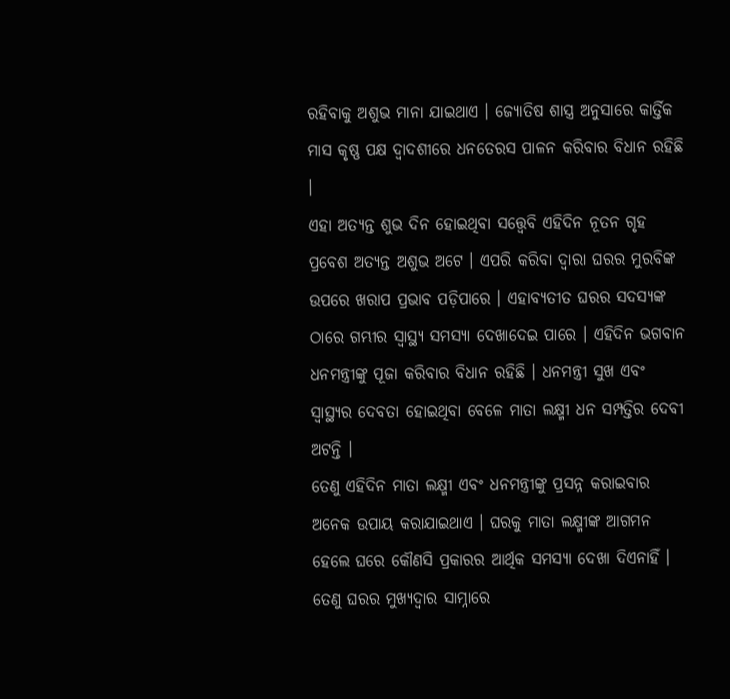ରହିବାକୁ ଅଶୁଭ ମାନା ଯାଇଥାଏ । ଜ୍ୟୋତିଷ ଶାସ୍ତ୍ର ଅନୁସାରେ କାର୍ତ୍ତିକ ମାସ କୃଷ୍ଣ ପକ୍ଷ ଦ୍ଵାଦଶୀରେ ଧନତେରସ ପାଳନ କରିବାର ବିଧାନ ରହିଛି ।
ଏହା ଅତ୍ୟନ୍ତ ଶୁଭ ଦିନ ହୋଇଥିବା ସତ୍ତ୍ୱେବି ଏହିଦିନ ନୂତନ ଗୃହ ପ୍ରବେଶ ଅତ୍ୟନ୍ତ ଅଶୁଭ ଅଟେ । ଏପରି କରିବା ଦ୍ୱାରା ଘରର ମୁରବିଙ୍କ ଉପରେ ଖରାପ ପ୍ରଭାବ ପଡ଼ିପାରେ । ଏହାବ୍ୟତୀତ ଘରର ସଦସ୍ୟଙ୍କ ଠାରେ ଗମ୍ଭୀର ସ୍ୱାସ୍ଥ୍ୟ ସମସ୍ୟା ଦେଖାଦେଇ ପାରେ । ଏହିଦିନ ଭଗବାନ ଧନମନ୍ତ୍ରୀଙ୍କୁ ପୂଜା କରିବାର ବିଧାନ ରହିଛି । ଧନମନ୍ତ୍ରୀ ସୁଖ ଏବଂ ସ୍ୱାସ୍ଥ୍ୟର ଦେବତା ହୋଇଥିବା ବେଳେ ମାତା ଲକ୍ଷ୍ମୀ ଧନ ସମ୍ପତ୍ତିର ଦେବୀ ଅଟନ୍ତି ।
ତେଣୁ ଏହିଦିନ ମାତା ଲକ୍ଷ୍ମୀ ଏବଂ ଧନମନ୍ତ୍ରୀଙ୍କୁ ପ୍ରସନ୍ନ କରାଇବାର ଅନେକ ଉପାୟ କରାଯାଇଥାଏ । ଘରକୁ ମାତା ଲକ୍ଷ୍ମୀଙ୍କ ଆଗମନ ହେଲେ ଘରେ କୌଣସି ପ୍ରକାରର ଆର୍ଥିକ ସମସ୍ୟା ଦେଖା ଦିଏନାହିଁ । ତେଣୁ ଘରର ମୁଖ୍ୟଦ୍ୱାର ସାମ୍ନାରେ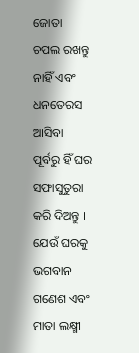ଜୋତା ଚପଲ ରଖନ୍ତୁ ନାହିଁ ଏବଂ ଧନତେରସ ଆସିବା ପୂର୍ବରୁ ହିଁ ଘର ସଫାସୁତୁରା କରି ଦିଅନ୍ତୁ ।
ଯେଉଁ ଘରକୁ ଭଗବାନ ଗଣେଶ ଏବଂ ମାତା ଲକ୍ଷ୍ମୀ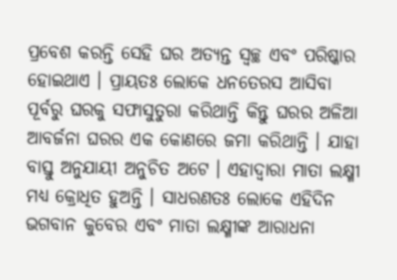ପ୍ରବେଶ କରନ୍ତି ସେହି ଘର ଅତ୍ୟନ୍ତ ସ୍ୱଚ୍ଛ ଏବଂ ପରିଷ୍କାର ହୋଇଥାଏ । ପ୍ରାୟତଃ ଲୋକେ ଧନତେରସ ଆସିବା ପୂର୍ବରୁ ଘରକୁ ସଫାସୁତୁରା କରିଥାନ୍ତି କିନ୍ତୁ ଘରର ଅଳିଆ ଆବର୍ଜନା ଘରର ଏକ କୋଣରେ ଜମା କରିଥାନ୍ତି । ଯାହା ବାସ୍ତୁ ଅନୁଯାୟୀ ଅନୁଚିତ ଅଟେ । ଏହାଦ୍ୱାରା ମାତା ଲକ୍ଷ୍ମୀ ମଧ୍ୟ କ୍ରୋଧିତ ହୁଅନ୍ତି । ସାଧରଣତଃ ଲୋକେ ଏହିଦିନ ଭଗବାନ କୁବେର ଏବଂ ମାତା ଲକ୍ଷ୍ମୀଙ୍କ ଆରାଧନା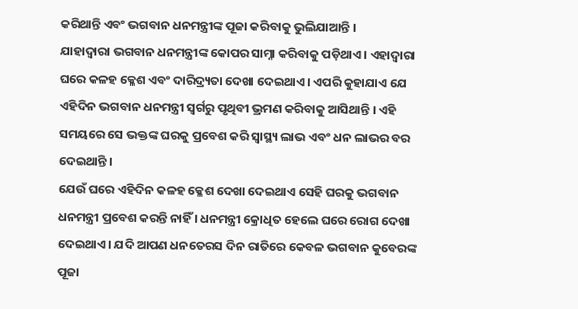କରିଥାନ୍ତି ଏବଂ ଭଗବାନ ଧନମନ୍ତ୍ରୀଙ୍କ ପୂଜା କରିବାକୁ ଭୁଲିଯାଆନ୍ତି ।
ଯାହାଦ୍ୱାରା ଭଗବାନ ଧନମନ୍ତ୍ରୀଙ୍କ କୋପର ସାମ୍ନା କରିବାକୁ ପଡ଼ିଥାଏ । ଏହାଦ୍ବାରା ଘରେ କଳହ କ୍ଳେଶ ଏବଂ ଦାରିଦ୍ର୍ୟତା ଦେଖା ଦେଇଥାଏ । ଏପରି କୁହାଯାଏ ଯେ ଏହିଦିନ ଭଗବାନ ଧନମନ୍ତ୍ରୀ ସ୍ୱର୍ଗରୁ ପୃଥିବୀ ଭ୍ରମଣ କରିବାକୁ ଆସିଥାନ୍ତି । ଏହି ସମୟରେ ସେ ଭକ୍ତଙ୍କ ଘରକୁ ପ୍ରବେଶ କରି ସ୍ୱାସ୍ଥ୍ୟ ଲାଭ ଏବଂ ଧନ ଲାଭର ବର ଦେଇଥାନ୍ତି ।
ଯେଉଁ ଘରେ ଏହିଦିନ କଳହ କ୍ଳେଶ ଦେଖା ଦେଇଥାଏ ସେହି ଘରକୁ ଭଗବାନ ଧନମନ୍ତ୍ରୀ ପ୍ରବେଶ କରନ୍ତି ନାହିଁ । ଧନମନ୍ତ୍ରୀ କ୍ରୋଧିତ ହେଲେ ଘରେ ରୋଗ ଦେଖା ଦେଇଥାଏ । ଯଦି ଆପଣ ଧନତେରସ ଦିନ ରାତିରେ କେବଳ ଭଗବାନ କୁବେରଙ୍କ ପୂଜା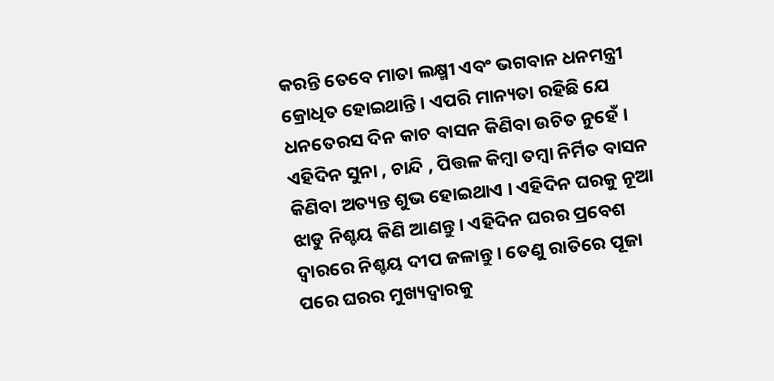କରନ୍ତି ତେବେ ମାତା ଲକ୍ଷ୍ମୀ ଏବଂ ଭଗବାନ ଧନମନ୍ତ୍ରୀ କ୍ରୋଧିତ ହୋଇଥାନ୍ତି । ଏପରି ମାନ୍ୟତା ରହିଛି ଯେ ଧନତେରସ ଦିନ କାଚ ବାସନ କିଣିବା ଉଚିତ ନୁହେଁ । ଏହିଦିନ ସୁନା , ଚାନ୍ଦି , ପିତ୍ତଳ କିମ୍ବା ତମ୍ବା ନିର୍ମିତ ବାସନ କିଣିବା ଅତ୍ୟନ୍ତ ଶୁଭ ହୋଇଥାଏ । ଏହିଦିନ ଘରକୁ ନୂଆ ଝାଡୁ ନିଶ୍ଚୟ କିଣି ଆଣନ୍ତୁ । ଏହିଦିନ ଘରର ପ୍ରବେଶ ଦ୍ୱାରରେ ନିଶ୍ଚୟ ଦୀପ ଜଳାନ୍ତୁ । ତେଣୁ ରାତିରେ ପୂଜା ପରେ ଘରର ମୁଖ୍ୟଦ୍ୱାରକୁ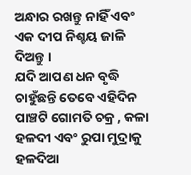ଅନ୍ଧାର ରଖନ୍ତୁ ନାହିଁ ଏବଂ ଏକ ଦୀପ ନିଶ୍ଚୟ ଜାଳି ଦିଅନ୍ତୁ ।
ଯଦି ଆପଣ ଧନ ବୃଦ୍ଧି ଚାହୁଁଛନ୍ତି ତେବେ ଏହିଦିନ ପାଞ୍ଚଟି ଗୋମତି ଚକ୍ର , କଳା ହଳଦୀ ଏବଂ ରୁପା ମୁଦ୍ରାକୁ ହଳଦିଆ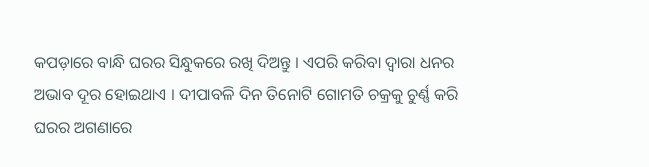କପଡ଼ାରେ ବାନ୍ଧି ଘରର ସିନ୍ଧୁକରେ ରଖି ଦିଅନ୍ତୁ । ଏପରି କରିବା ଦ୍ୱାରା ଧନର ଅଭାବ ଦୂର ହୋଇଥାଏ । ଦୀପାବଳି ଦିନ ତିନୋଟି ଗୋମତି ଚକ୍ରକୁ ଚୁର୍ଣ୍ଣ କରି ଘରର ଅଗଣାରେ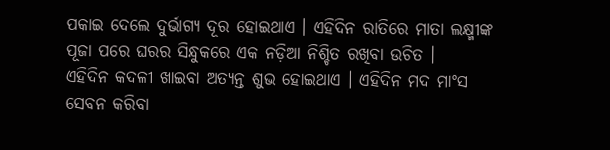ପକାଇ ଦେଲେ ଦୁର୍ଭାଗ୍ୟ ଦୂର ହୋଇଥାଏ । ଏହିଦିନ ରାତିରେ ମାତା ଲକ୍ଷ୍ମୀଙ୍କ ପୂଜା ପରେ ଘରର ସିନ୍ଧୁକରେ ଏକ ନଡ଼ିଆ ନିଶ୍ଚିତ ରଖିବା ଉଚିତ ।
ଏହିଦିନ କଦଳୀ ଖାଇବା ଅତ୍ୟନ୍ତ ଶୁଭ ହୋଇଥାଏ । ଏହିଦିନ ମଦ ମାଂସ ସେବନ କରିବା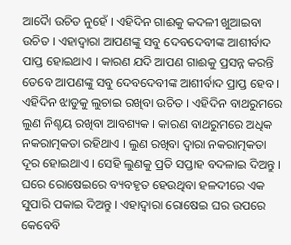ଆଦୋୖ ଉଚିତ ନୁହେଁ । ଏହିଦିନ ଗାଈକୁ କଦଳୀ ଖୁଆଇବା ଉଚିତ । ଏହାଦ୍ବାରା ଆପଣଙ୍କୁ ସବୁ ଦେବଦେବୀଙ୍କ ଆଶୀର୍ବାଦ ପାପ୍ତ ହୋଇଥାଏ । କାରଣ ଯଦି ଆପଣ ଗାଈକୁ ପ୍ରସନ୍ନ କରନ୍ତି ତେବେ ଆପଣଙ୍କୁ ସବୁ ଦେବଦେବୀଙ୍କ ଆଶୀର୍ବାଦ ପ୍ରାପ୍ତ ହେବ ।
ଏହିଦିନ ଝାଡୁକୁ ଲୁଚାଇ ରଖିବା ଉଚିତ । ଏହିଦିନ ବାଥରୁମରେ ଲୁଣ ନିଶ୍ଚୟ ରଖିବା ଆବଶ୍ୟକ । କାରଣ ବାଥରୁମରେ ଅଧିକ ନକରାତ୍ମକତା ରହିଥାଏ । ଲୁଣ ରଖିବା ଦ୍ୱାରା ନକରାତ୍ମକତା ଦୂର ହୋଇଥାଏ । ସେହି ଲୁଣକୁ ପ୍ରତି ସପ୍ତାହ ବଦଳାଇ ଦିଅନ୍ତୁ । ଘରେ ରୋଷେଇରେ ବ୍ୟବହୃତ ହେଉଥିବା ହଳଦୀରେ ଏକ ସୁପାରି ପକାଇ ଦିଅନ୍ତୁ । ଏହାଦ୍ବାରା ରୋଷେଇ ଘର ଉପରେ କେବେବି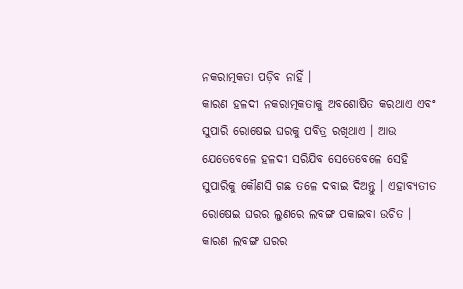ନକରାତ୍ମକତା ପଡ଼ିବ ନାହିଁ ।
କାରଣ ହଳଦୀ ନକରାତ୍ମକତାକୁ ଅବଶୋଷିତ କରଥାଏ ଏବଂ ସୁପାରି ରୋଷେଇ ଘରକୁ ପବିତ୍ର ରଖିଥାଏ । ଆଉ ଯେତେବେଳେ ହଳଦୀ ସରିଯିବ ସେତେବେଳେ ସେହି ସୁପାରିକୁ କୌଣସି ଗଛ ତଳେ ଦବାଇ ଦିଅନ୍ତୁ । ଏହାବ୍ୟତୀତ ରୋଷେଇ ଘରର ଲୁଣରେ ଲବଙ୍ଗ ପକାଇବା ଉଚିତ । କାରଣ ଲବଙ୍ଗ ଘରର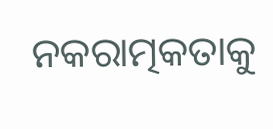ନକରାତ୍ମକତାକୁ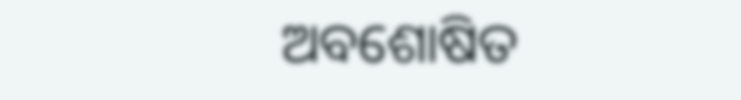ଅବଶୋଷିତ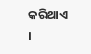କରିଥାଏ ।